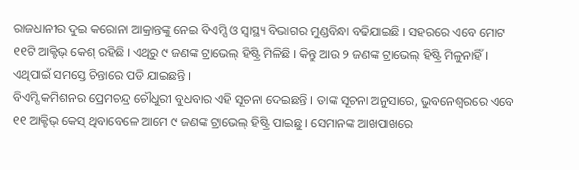ରାଜଧାନୀର ଦୁଇ କରୋନା ଆକ୍ରାନ୍ତଙ୍କୁ ନେଇ ବିଏମ୍ସି ଓ ସ୍ୱାସ୍ଥ୍ୟ ବିଭାଗର ମୁଣ୍ଡବିନ୍ଧା ବଢିଯାଇଛି । ସହରରେ ଏବେ ମୋଟ ୧୧ଟି ଆକ୍ଟିଭ୍ କେଶ୍ ରହିଛି । ଏଥିରୁ ୯ ଜଣଙ୍କ ଟ୍ରାଭେଲ୍ ହିଷ୍ଟ୍ରି ମିଳିଛି । କିନ୍ତୁ ଆଉ ୨ ଜଣଙ୍କ ଟ୍ରାଭେଲ୍ ହିଷ୍ଟ୍ରି ମିଳୁନାହିଁ । ଏଥିପାଇଁ ସମସ୍ତେ ଚିନ୍ତାରେ ପଡି ଯାଇଛନ୍ତି ।
ବିଏମ୍ସି କମିଶନର ପ୍ରେମଚନ୍ଦ୍ର ଚୌଧୁରୀ ବୁଧବାର ଏହି ସୂଚନା ଦେଇଛନ୍ତି । ତାଙ୍କ ସୂଚନା ଅନୁସାରେ, ଭୁବନେଶ୍ୱରରେ ଏବେ ୧୧ ଆକ୍ଟିଭ୍ କେସ୍ ଥିବାବେଳେ ଆମେ ୯ ଜଣଙ୍କ ଟ୍ରାଭେଲ୍ ହିଷ୍ଟ୍ରି ପାଇଛୁ । ସେମାନଙ୍କ ଆଖପାଖରେ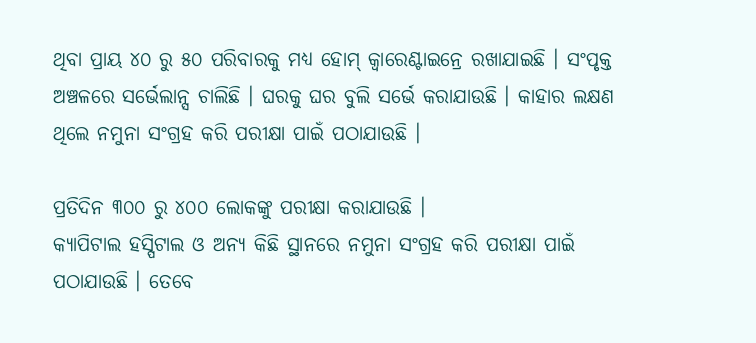ଥିବା ପ୍ରାୟ ୪୦ ରୁ ୫୦ ପରିବାରକୁ ମଧ୍ୟ ହୋମ୍ କ୍ୱାରେଣ୍ଟାଇନ୍ରେ ରଖାଯାଇଛି । ସଂପୃକ୍ତ ଅଞ୍ଚଳରେ ସର୍ଭେଲାନ୍ସ ଚାଲିଛି । ଘରକୁ ଘର ବୁଲି ସର୍ଭେ କରାଯାଉଛି । କାହାର ଲକ୍ଷଣ ଥିଲେ ନମୁନା ସଂଗ୍ରହ କରି ପରୀକ୍ଷା ପାଇଁ ପଠାଯାଉଛି ।

ପ୍ରତିଦିନ ୩୦୦ ରୁ ୪୦୦ ଲୋକଙ୍କୁ ପରୀକ୍ଷା କରାଯାଉଛି ।
କ୍ୟାପିଟାଲ ହସ୍ପିଟାଲ ଓ ଅନ୍ୟ କିଛି ସ୍ଥାନରେ ନମୁନା ସଂଗ୍ରହ କରି ପରୀକ୍ଷା ପାଇଁ ପଠାଯାଉଛି । ତେବେ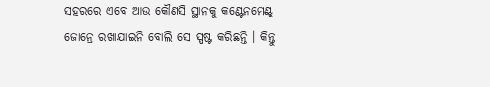ସହରରେ ଏବେ ଆଉ କୌଣସି ସ୍ଥାନକୁ କଣ୍ଟେନମେଣ୍ଟ୍ ଜୋନ୍ରେ ରଖାଯାଇନି ବୋଲି ସେ ସ୍ପଷ୍ଟ କରିଛନ୍ତି । କିନ୍ତୁ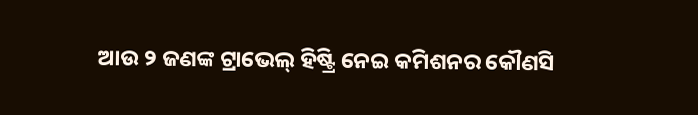ଆଉ ୨ ଜଣଙ୍କ ଟ୍ରାଭେଲ୍ ହିଷ୍ଟ୍ରି ନେଇ କମିଶନର କୌଣସି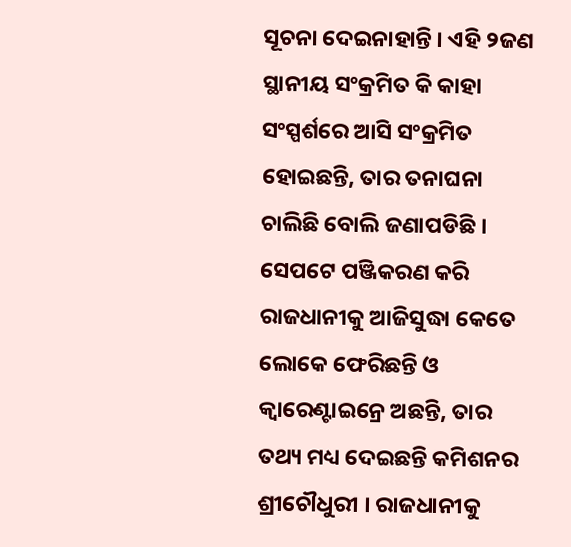ସୂଚନା ଦେଇନାହାନ୍ତି । ଏହି ୨ଜଣ ସ୍ଥାନୀୟ ସଂକ୍ରମିତ କି କାହା ସଂସ୍ପର୍ଶରେ ଆସି ସଂକ୍ରମିତ ହୋଇଛନ୍ତି, ତାର ତନାଘନା ଚାଲିଛି ବୋଲି ଜଣାପଡିଛି ।
ସେପଟେ ପଞ୍ଜିକରଣ କରି ରାଜଧାନୀକୁ ଆଜିସୁଦ୍ଧା କେତେ ଲୋକେ ଫେରିଛନ୍ତି ଓ କ୍ୱାରେଣ୍ଟାଇନ୍ରେ ଅଛନ୍ତି, ତାର ତଥ୍ୟ ମଧ୍ୟ ଦେଇଛନ୍ତି କମିଶନର ଶ୍ରୀଚୌଧୁରୀ । ରାଜଧାନୀକୁ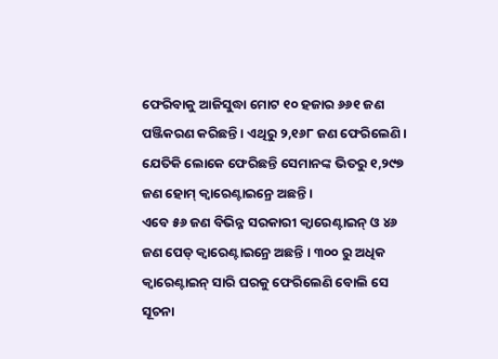ଫେରିବାକୁ ଆଜିସୁଦ୍ଧା ମୋଟ ୧୦ ହଜାର ୬୬୧ ଜଣ ପଞ୍ଜିକରଣ କରିଛନ୍ତି । ଏଥିରୁ ୨,୧୬୮ ଜଣ ଫେରିଲେଣି । ଯେତିକି ଲୋକେ ଫେରିଛନ୍ତି ସେମାନଙ୍କ ଭିତରୁ ୧,୨୯୭ ଜଣ ହୋମ୍ କ୍ୱାରେଣ୍ଟାଇନ୍ରେ ଅଛନ୍ତି ।
ଏବେ ୫୬ ଜଣ ବିଭିନ୍ନ ସରକାରୀ କ୍ୱାରେଣ୍ଟାଇନ୍ ଓ ୪୬ ଜଣ ପେଡ୍ କ୍ୱାରେଣ୍ଟାଇନ୍ରେ ଅଛନ୍ତି । ୩୦୦ ରୁ ଅଧିକ କ୍ୱାରେଣ୍ଟାଇନ୍ ସାରି ଘରକୁ ଫେରିଲେଣି ବୋଲି ସେ ସୂଚନା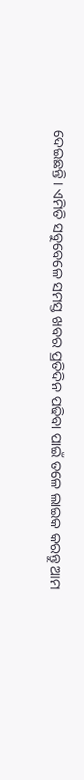ଦେଇଛନ୍ତି । ଏମିତି ସବୁବେଳେ ସମସ୍ତ ଖବର ପ୍ରତିଦିନ ପଢିବା ପାଇଁ ତଳେ ଲାଇକ କରନ୍ତୁ ଆମ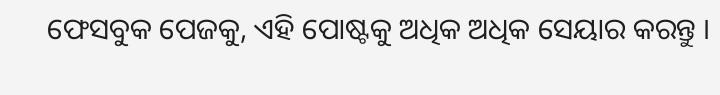ଫେସବୁକ ପେଜକୁ, ଏହି ପୋଷ୍ଟକୁ ଅଧିକ ଅଧିକ ସେୟାର କରନ୍ତୁ ।